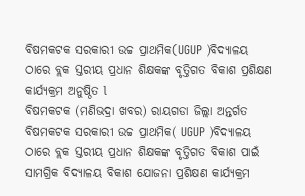ବିଷମକଟକ ସରକାରୀ ଉଚ୍ଚ ପ୍ରାଥମିକ(UGUP )ବିଦ୍ୟାଳୟ ଠାରେ ବ୍ଲକ ସ୍ତରୀୟ ପ୍ରଧାନ ଶିକ୍ଷକଙ୍କ ବୃତ୍ତିଗତ ବିକାଶ ପ୍ରଶିକ୍ଷଣ କାର୍ଯ୍ୟକ୍ରମ ଅନୁଷ୍ଠିତ l
ବିଷମକଟକ (ମଣିଭଦ୍ରା ଖବର) ରାୟଗଡା ଜିଲ୍ଲା ଅନ୍ତର୍ଗତ ବିଷମକଟକ ସରକାରୀ ଉଚ୍ଚ ପ୍ରାଥମିକ( UGUP )ବିଦ୍ୟାଳୟ ଠାରେ ବ୍ଲକ ସ୍ତରୀୟ ପ୍ରଧାନ ଶିକ୍ଷକଙ୍କ ବୃତ୍ତିଗତ ବିକାଶ ପାଇଁ ସାମଗ୍ରିକ ବିଦ୍ୟାଳୟ ବିକାଶ ଯୋଜନା ପ୍ରଶିକ୍ଷଣ କାର୍ଯ୍ୟକ୍ରମ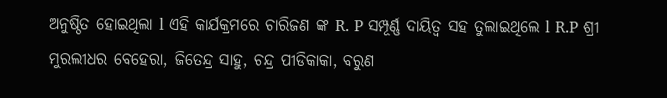ଅନୁଷ୍ଠିତ ହୋଇଥିଲା l ଏହି କାର୍ଯକ୍ରମରେ ଚାରିଜଣ ଙ୍କ R. P ସମ୍ପୂର୍ଣ୍ଣ ଦାୟିତ୍ୱ ସହ ତୁଲାଇଥିଲେ l R.P ଶ୍ରୀ ମୁରଲୀଧର ବେହେରା, ଜିତେନ୍ଦ୍ର ସାହୁ, ଚନ୍ଦ୍ର ପୀଡିକାକା, ବରୁଣ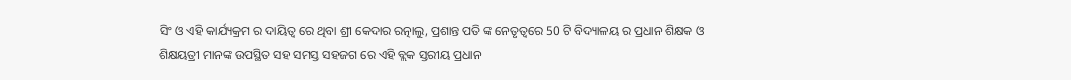ସିଂ ଓ ଏହି କାର୍ଯ୍ୟକ୍ରମ ର ଦାୟିତ୍ୱ ରେ ଥିବା ଶ୍ରୀ କେଦାର ରତ୍ନାଲୁ, ପ୍ରଶାନ୍ତ ପତି ଙ୍କ ନେତୃତ୍ବରେ 50 ଟି ବିଦ୍ୟାଳୟ ର ପ୍ରଧାନ ଶିକ୍ଷକ ଓ ଶିକ୍ଷୟତ୍ରୀ ମାନଙ୍କ ଉପସ୍ଥିତ ସହ ସମସ୍ତ ସହଜଗ ରେ ଏହି ବ୍ଲକ ସ୍ତରୀୟ ପ୍ରଧାନ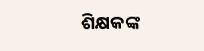ଶିକ୍ଷକଙ୍କ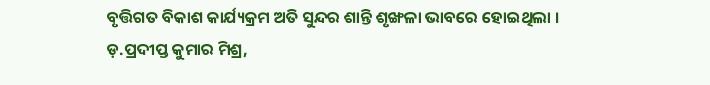ବୃତ୍ତିଗତ ବିକାଶ କାର୍ଯ୍ୟକ୍ରମ ଅତି ସୁନ୍ଦର ଶାନ୍ତି ଶୃଙ୍ଖଳା ଭାବରେ ହୋଇଥିଲା ।
ଡ଼.ପ୍ରଦୀପ୍ତ କୁମାର ମିଶ୍ର,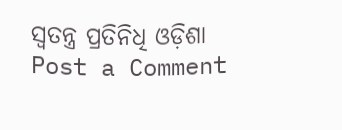ସ୍ବତନ୍ତ୍ର ପ୍ରତିନିଧି ଓଡ଼ିଶା
Post a Comment